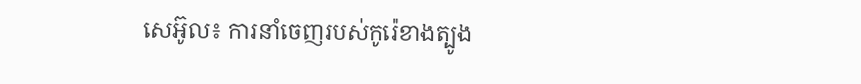សេអ៊ូល៖ ការនាំចេញរបស់កូរ៉េខាងត្បូង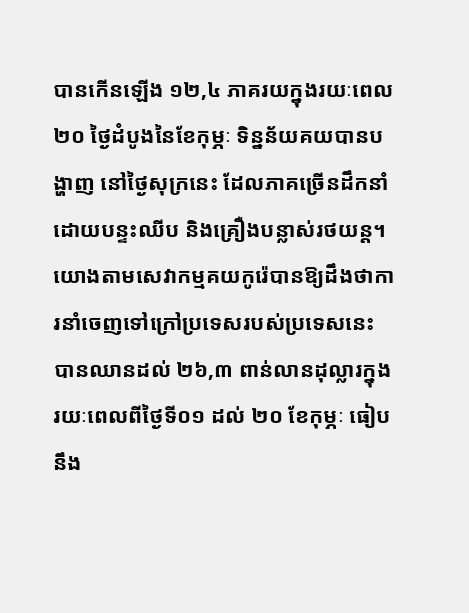បានកើនឡើង ១២,៤ ភាគរយក្នុងរយៈពេល ២០ ថ្ងៃដំបូងនៃខែកុម្ភៈ ទិន្នន័យគយបានបង្ហាញ នៅថ្ងៃសុក្រនេះ ដែលភាគច្រើនដឹកនាំដោយបន្ទះឈីប និងគ្រឿងបន្លាស់រថយន្ត។ យោងតាមសេវាកម្មគយកូរ៉េបានឱ្យដឹងថាការនាំចេញទៅក្រៅប្រទេសរបស់ប្រទេសនេះបានឈានដល់ ២៦,៣ ពាន់លានដុល្លារក្នុងរយៈពេលពីថ្ងៃទី០១ ដល់ ២០ ខែកុម្ភៈ ធៀបនឹង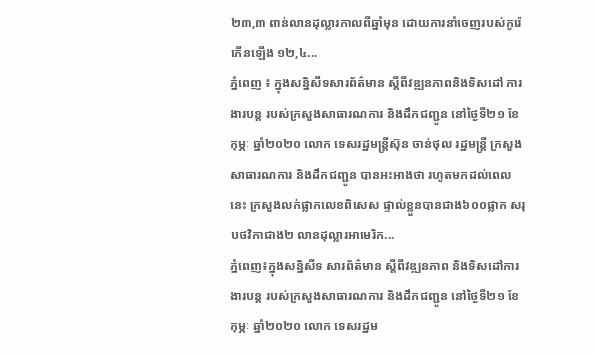២៣,៣ ពាន់លានដុល្លារកាលពីឆ្នាំមុន ដោយការនាំចេញរបស់កូរ៉េកើនឡើង ១២,៤...
ភ្នំពេញ ៖ ក្នុងសន្និសីទសារព័ត៌មាន ស្ដីពីវឌ្ឍនភាពនិងទិសដៅ ការងារបន្ត របស់ក្រសួងសាធារណការ និងដឹកជញ្ជូន នៅថ្ងៃទី២១ ខែកុម្ភៈ ឆ្នាំ២០២០ លោក ទេសរដ្ឋមន្រ្តីស៊ុន ចាន់ថុល រដ្ឋមន្រ្តី ក្រសួងសាធារណការ និងដឹកជញ្ជូន បានអះអាងថា រហូតមកដល់ពេលនេះ ក្រសួងលក់ផ្លាកលេខពិសេស ផ្ទាល់ខ្លួនបានជាង៦០០ផ្លាក សរុបថវិកាជាង២ លានដុល្លារអាមេរិក...
ភ្នំពេញ៖ក្នុងសន្និសីទ សារព័ត៌មាន ស្ដីពីវឌ្ឍនភាព និងទិសដៅការងារបន្ត របស់ក្រសួងសាធារណការ និងដឹកជញ្ជូន នៅថ្ងៃទី២១ ខែកុម្ភៈ ឆ្នាំ២០២០ លោក ទេសរដ្ឋម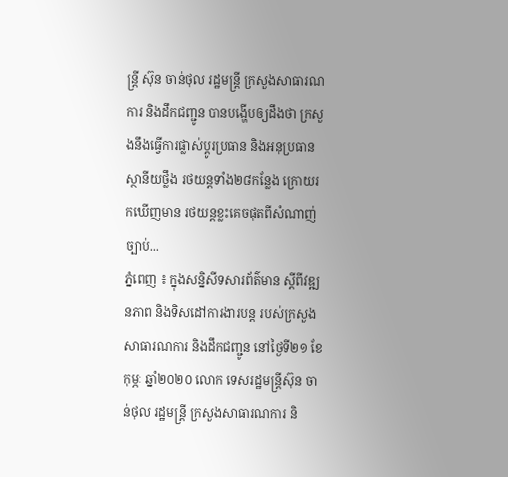ន្រ្តី ស៊ុន ចាន់ថុល រដ្ឋមន្រ្តី ក្រសួងសាធារណការ និងដឹកជញ្ជូន បានបង្ហើបឲ្យដឹងថា ក្រសួងនឹងធ្វើការផ្លាស់ប្ដូរប្រធាន និងអនុប្រធានស្ថានីយថ្លឹង រថយន្តទាំង២៨កន្លែង ក្រោយរកឃើញមាន រថយន្តខ្លះគេចផុតពីសំណាញ់ច្បាប់...
ភ្នំពេញ ៖ ក្នុងសន្និសីទសារព័ត៌មាន ស្ដីពីវឌ្ឍនភាព និងទិសដៅការងារបន្ត របស់ក្រសួងសាធារណការ និងដឹកជញ្ជូន នៅថ្ងៃទី២១ ខែកុម្ភៈ ឆ្នាំ២០២០ លោក ទេសរដ្ឋមន្រ្តីស៊ុន ចាន់ថុល រដ្ឋមន្រ្តី ក្រសួងសាធារណការ និ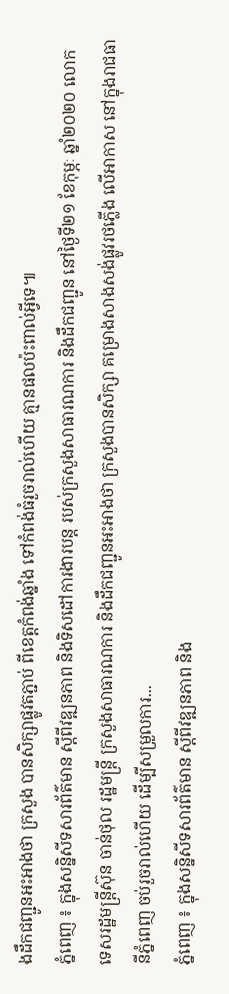ងដឹកជញ្ជូនអះអាងថា ក្រសួង បានសិក្សាផ្លូវតភ្ជាប់ ពីខេត្តកំពង់ឆ្នាំង ទៅកំពង់ធំរួចរាល់ហើយ គ្មានផលប៉ះពាល់អ្វីទេ៕
ភ្នំពេញ ៖ ក្នុងសន្និសីទសារព័ត៌មាន ស្ដីពីវឌ្ឍនភាព និងទិសដៅការងារបន្ត របស់ក្រសួងសាធារណការ និងដឹកជញ្ជូន នៅថ្ងៃទី២១ ខែកុម្ភៈ ឆ្នាំ២០២០ លោក ទេសរដ្ឋមន្រ្តីស៊ុន ចាន់ថុល រដ្ឋមន្រ្តី ក្រសួងសាធារណការ និងដឹកជញ្ជូនអះអាងថា ក្រសួងបានសិក្សា គម្រោងសាងសង់ផ្លូវរថភ្លើង លើអាកាស នៅក្នុងរាជធានីភ្នំពេញ ចប់រួចរាល់ហើយ ដើម្បីសម្រួលការ...
ភ្នំពេញ ៖ ក្នុងសន្និសីទសារព័ត៌មាន ស្ដីពីវឌ្ឍនភាព និង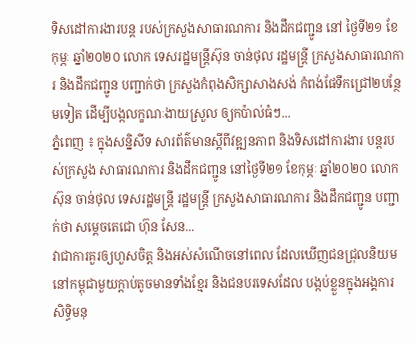ទិសដៅការងារបន្ត របស់ក្រសួងសាធារណការ និងដឹកជញ្ជូន នៅ ថ្ងៃទី២១ ខែកុម្ភៈ ឆ្នាំ២០២០ លោក ទេសរដ្ឋមន្រ្តីស៊ុន ចាន់ថុល រដ្ឋមន្រ្តី ក្រសួងសាធារណការ និងដឹកជញ្ជូន បញ្ជាក់ថា ក្រសួងកំពុងសិក្សាសាងសង់ កំពង់ផែទឹកជ្រៅ២បន្ថែមទៀត ដើម្បីបង្កលក្ខណៈងាយស្រួល ឲ្យកប៉ាល់ធំៗ...
ភ្នំពេញ ៖ ក្នុងសន្និសីទ សារព័ត៌មានស្ដីពីវឌ្ឍនភាព និងទិសដៅការងារ បន្តរបស់ក្រសួង សាធារណការ និងដឹកជញ្ជូន នៅថ្ងៃទី២១ ខែកុម្ភៈ ឆ្នាំ២០២០ លោក ស៊ុន ចាន់ថុល ទេសរដ្ឋមន្រ្តី រដ្ឋមន្រ្តី ក្រសួងសាធារណការ និងដឹកជញ្ជូន បញ្ជាក់ថា សម្ដេចតេជោ ហ៊ុន សែន...
វាជាការគួរឲ្យហួសចិត្ត និងអស់សំណើចនៅពេល ដែលឃើញជនជ្រុលនិយម នៅកម្ពុជាមួយក្តាប់តូចមានទាំងខ្មែរ និងជនបរទេសដែល បង្កប់ខ្លួនក្នុងអង្គការ សិទ្ធិមនុ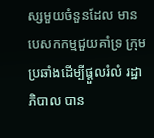ស្សមួយចំនួនដែល មានបេសកកម្មជួយគាំទ្រ ក្រុមប្រឆាំងដើម្បីផ្តួលរំលំ រដ្ឋាភិបាល បាន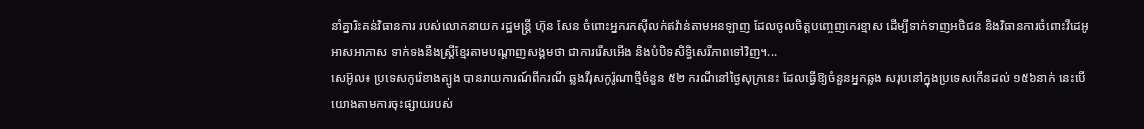នាំគ្នារិះគន់វិធានការ របស់លោកនាយក រដ្ឋមន្ត្រី ហ៊ុន សែន ចំពោះអ្នករកស៊ីលក់ឥវ៉ាន់តាមអនឡាញ ដែលចូលចិត្តបញ្ចេញកេរខ្មាស ដើម្បីទាក់ទាញអថិជន និងវិធានការចំពោះវីដេអូអាសអាភាស ទាក់ទងនឹងស្ត្រីខ្មែរតាមបណ្តាញសង្គមថា ជាការរើសអើង និងបំបិទសិទ្ធិសេរីភាពទៅវិញ។...
សេអ៊ូល៖ ប្រទេសកូរ៉េខាងត្បូង បានរាយការណ៍ពីករណី ឆ្លងវីរុសកូរ៉ូណាថ្មីចំនួន ៥២ ករណីនៅថ្ងៃសុក្រនេះ ដែលធ្វើឱ្យចំនួនអ្នកឆ្លង សរុបនៅក្នុងប្រទេសកើនដល់ ១៥៦នាក់ នេះបេីយោងតាមការចុះផ្សាយរបស់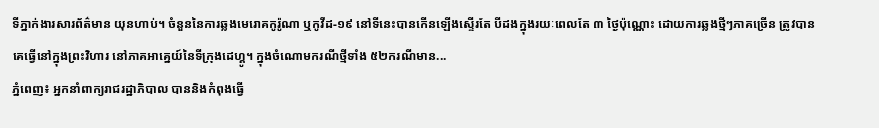ទីភ្នាក់ងារសារព័ត៌មាន យុនហាប់។ ចំនួននៃការឆ្លងមេរោគកូរ៉ូណា ឬកូវីដ-១៩ នៅទីនេះបានកើនឡើងស្ទើរតែ បីដងក្នុងរយៈពេលតែ ៣ ថ្ងៃប៉ុណ្ណោះ ដោយការឆ្លងថ្មីៗភាគច្រើន ត្រូវបានគេធ្វើនៅក្នុងព្រះវិហារ នៅភាគអាគ្នេយ៍នៃទីក្រុងដេហ្គូ។ ក្នុងចំណោមករណីថ្មីទាំង ៥២ករណីមាន...
ភ្នំពេញ៖ អ្នកនាំពាក្យរាជរដ្ឋាភិបាល បាននិងកំពុងធ្វើ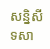សន្និសីទសា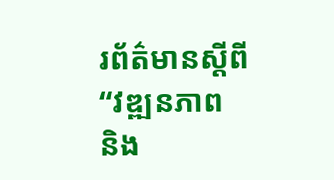រព័ត៌មានស្ដីពី “វឌ្ឍនភាព និង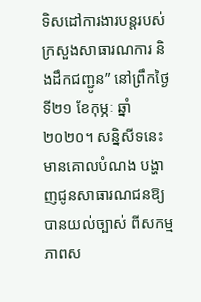ទិសដៅការងារបន្តរបស់ ក្រសួងសាធារណការ និងដឹកជញ្ជូន” នៅព្រឹកថ្ងៃទី២១ ខែកុម្ភៈ ឆ្នាំ២០២០។ សន្និសីទនេះមានគោលបំណង បង្ហាញជូនសាធារណជនឱ្យបានយល់ច្បាស់ ពីសកម្មភាពស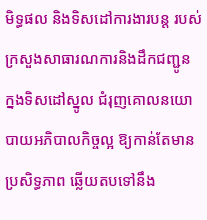មិទ្ធផល និងទិសដៅការងារបន្ត របស់ក្រសួងសាធារណការនិងដឹកជញ្ជូន ក្នងទិសដៅស្នូល ជំរុញគោលនយោបាយអភិបាលកិច្ចល្អ ឱ្យកាន់តែមានប្រសិទ្ធភាព ឆ្លើយតបទៅនឹង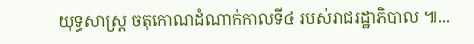យុទ្ធសាស្រ្ត ចតុកោណដំណាក់កាលទី៤ របស់រាជរដ្ឋាភិបាល ៕...